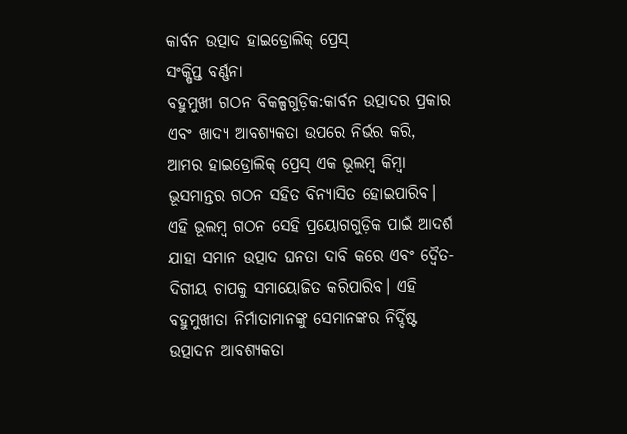କାର୍ବନ ଉତ୍ପାଦ ହାଇଡ୍ରୋଲିକ୍ ପ୍ରେସ୍
ସଂକ୍ଷିପ୍ତ ବର୍ଣ୍ଣନା
ବହୁମୁଖୀ ଗଠନ ବିକଳ୍ପଗୁଡ଼ିକ:କାର୍ବନ ଉତ୍ପାଦର ପ୍ରକାର ଏବଂ ଖାଦ୍ୟ ଆବଶ୍ୟକତା ଉପରେ ନିର୍ଭର କରି, ଆମର ହାଇଡ୍ରୋଲିକ୍ ପ୍ରେସ୍ ଏକ ଭୂଲମ୍ବ କିମ୍ବା ଭୂସମାନ୍ତର ଗଠନ ସହିତ ବିନ୍ୟାସିତ ହୋଇପାରିବ। ଏହି ଭୂଲମ୍ବ ଗଠନ ସେହି ପ୍ରୟୋଗଗୁଡ଼ିକ ପାଇଁ ଆଦର୍ଶ ଯାହା ସମାନ ଉତ୍ପାଦ ଘନତା ଦାବି କରେ ଏବଂ ଦ୍ୱୈତ-ଦିଗୀୟ ଚାପକୁ ସମାୟୋଜିତ କରିପାରିବ। ଏହି ବହୁମୁଖୀତା ନିର୍ମାତାମାନଙ୍କୁ ସେମାନଙ୍କର ନିର୍ଦ୍ଦିଷ୍ଟ ଉତ୍ପାଦନ ଆବଶ୍ୟକତା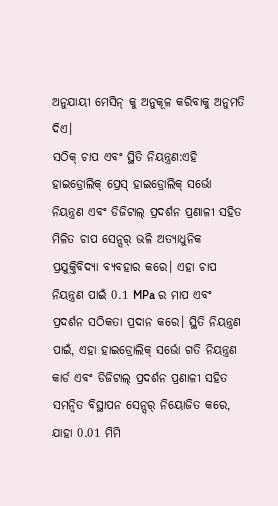ଅନୁଯାୟୀ ମେସିନ୍ କୁ ଅନୁକୂଳ କରିବାକୁ ଅନୁମତି ଦିଏ।
ସଠିକ୍ ଚାପ ଏବଂ ସ୍ଥିତି ନିୟନ୍ତ୍ରଣ:ଏହି ହାଇଡ୍ରୋଲିକ୍ ପ୍ରେସ୍ ହାଇଡ୍ରୋଲିକ୍ ସର୍ଭୋ ନିୟନ୍ତ୍ରଣ ଏବଂ ଡିଜିଟାଲ୍ ପ୍ରଦର୍ଶନ ପ୍ରଣାଳୀ ସହିତ ମିଳିତ ଚାପ ସେନ୍ସର୍ ଭଳି ଅତ୍ୟାଧୁନିକ ପ୍ରଯୁକ୍ତିବିଦ୍ୟା ବ୍ୟବହାର କରେ। ଏହା ଚାପ ନିୟନ୍ତ୍ରଣ ପାଇଁ 0.1 MPa ର ମାପ ଏବଂ ପ୍ରଦର୍ଶନ ସଠିକତା ପ୍ରଦାନ କରେ। ସ୍ଥିତି ନିୟନ୍ତ୍ରଣ ପାଇଁ, ଏହା ହାଇଡ୍ରୋଲିକ୍ ସର୍ଭୋ ଗତି ନିୟନ୍ତ୍ରଣ କାର୍ଡ ଏବଂ ଡିଜିଟାଲ୍ ପ୍ରଦର୍ଶନ ପ୍ରଣାଳୀ ସହିତ ସମନ୍ୱିତ ବିସ୍ଥାପନ ସେନ୍ସର୍ ନିୟୋଜିତ କରେ, ଯାହା 0.01 ମିମି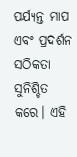ପର୍ଯ୍ୟନ୍ତ ମାପ ଏବଂ ପ୍ରଦର୍ଶନ ସଠିକତା ସୁନିଶ୍ଚିତ କରେ। ଏହି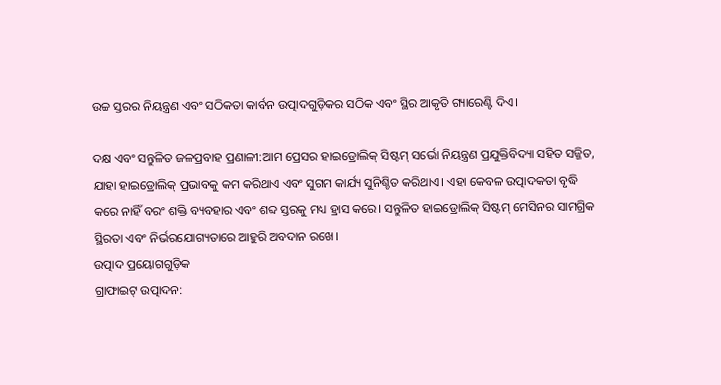ଉଚ୍ଚ ସ୍ତରର ନିୟନ୍ତ୍ରଣ ଏବଂ ସଠିକତା କାର୍ବନ ଉତ୍ପାଦଗୁଡ଼ିକର ସଠିକ ଏବଂ ସ୍ଥିର ଆକୃତି ଗ୍ୟାରେଣ୍ଟି ଦିଏ।

ଦକ୍ଷ ଏବଂ ସନ୍ତୁଳିତ ଜଳପ୍ରବାହ ପ୍ରଣାଳୀ:ଆମ ପ୍ରେସର ହାଇଡ୍ରୋଲିକ୍ ସିଷ୍ଟମ୍ ସର୍ଭୋ ନିୟନ୍ତ୍ରଣ ପ୍ରଯୁକ୍ତିବିଦ୍ୟା ସହିତ ସଜ୍ଜିତ, ଯାହା ହାଇଡ୍ରୋଲିକ୍ ପ୍ରଭାବକୁ କମ କରିଥାଏ ଏବଂ ସୁଗମ କାର୍ଯ୍ୟ ସୁନିଶ୍ଚିତ କରିଥାଏ। ଏହା କେବଳ ଉତ୍ପାଦକତା ବୃଦ୍ଧି କରେ ନାହିଁ ବରଂ ଶକ୍ତି ବ୍ୟବହାର ଏବଂ ଶବ୍ଦ ସ୍ତରକୁ ମଧ୍ୟ ହ୍ରାସ କରେ। ସନ୍ତୁଳିତ ହାଇଡ୍ରୋଲିକ୍ ସିଷ୍ଟମ୍ ମେସିନର ସାମଗ୍ରିକ ସ୍ଥିରତା ଏବଂ ନିର୍ଭରଯୋଗ୍ୟତାରେ ଆହୁରି ଅବଦାନ ରଖେ।
ଉତ୍ପାଦ ପ୍ରୟୋଗଗୁଡ଼ିକ
ଗ୍ରାଫାଇଟ୍ ଉତ୍ପାଦନ: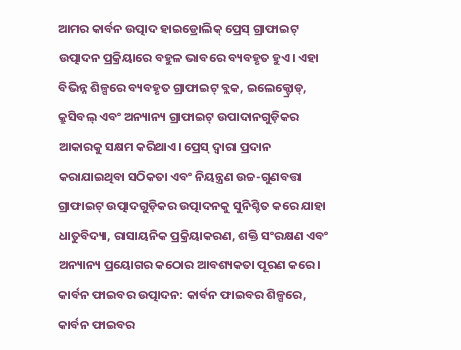ଆମର କାର୍ବନ ଉତ୍ପାଦ ହାଇଡ୍ରୋଲିକ୍ ପ୍ରେସ୍ ଗ୍ରାଫାଇଟ୍ ଉତ୍ପାଦନ ପ୍ରକ୍ରିୟାରେ ବହୁଳ ଭାବରେ ବ୍ୟବହୃତ ହୁଏ। ଏହା ବିଭିନ୍ନ ଶିଳ୍ପରେ ବ୍ୟବହୃତ ଗ୍ରାଫାଇଟ୍ ବ୍ଲକ, ଇଲେକ୍ଟ୍ରୋଡ୍, କ୍ରୁସିବଲ୍ ଏବଂ ଅନ୍ୟାନ୍ୟ ଗ୍ରାଫାଇଟ୍ ଉପାଦାନଗୁଡ଼ିକର ଆକାରକୁ ସକ୍ଷମ କରିଥାଏ। ପ୍ରେସ୍ ଦ୍ୱାରା ପ୍ରଦାନ କରାଯାଇଥିବା ସଠିକତା ଏବଂ ନିୟନ୍ତ୍ରଣ ଉଚ୍ଚ-ଗୁଣବତ୍ତା ଗ୍ରାଫାଇଟ୍ ଉତ୍ପାଦଗୁଡ଼ିକର ଉତ୍ପାଦନକୁ ସୁନିଶ୍ଚିତ କରେ ଯାହା ଧାତୁବିଦ୍ୟା, ରାସାୟନିକ ପ୍ରକ୍ରିୟାକରଣ, ଶକ୍ତି ସଂରକ୍ଷଣ ଏବଂ ଅନ୍ୟାନ୍ୟ ପ୍ରୟୋଗର କଠୋର ଆବଶ୍ୟକତା ପୂରଣ କରେ।
କାର୍ବନ ଫାଇବର ଉତ୍ପାଦନ: କାର୍ବନ ଫାଇବର ଶିଳ୍ପରେ, କାର୍ବନ ଫାଇବର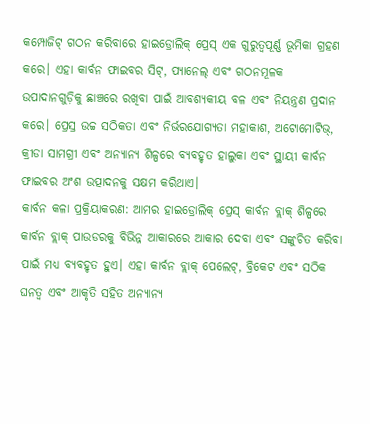କମ୍ପୋଜିଟ୍ ଗଠନ କରିବାରେ ହାଇଡ୍ରୋଲିକ୍ ପ୍ରେସ୍ ଏକ ଗୁରୁତ୍ୱପୂର୍ଣ୍ଣ ଭୂମିକା ଗ୍ରହଣ କରେ। ଏହା କାର୍ବନ ଫାଇବର ସିଟ୍, ପ୍ୟାନେଲ୍ ଏବଂ ଗଠନମୂଳକ ଉପାଦାନଗୁଡ଼ିକୁ ଛାଞ୍ଚରେ ରଖିବା ପାଇଁ ଆବଶ୍ୟକୀୟ ବଳ ଏବଂ ନିୟନ୍ତ୍ରଣ ପ୍ରଦାନ କରେ। ପ୍ରେସ୍ର ଉଚ୍ଚ ସଠିକତା ଏବଂ ନିର୍ଭରଯୋଗ୍ୟତା ମହାକାଶ, ଅଟୋମୋଟିଭ୍, କ୍ରୀଡା ସାମଗ୍ରୀ ଏବଂ ଅନ୍ୟାନ୍ୟ ଶିଳ୍ପରେ ବ୍ୟବହୃତ ହାଲୁକା ଏବଂ ସ୍ଥାୟୀ କାର୍ବନ ଫାଇବର ଅଂଶ ଉତ୍ପାଦନକୁ ସକ୍ଷମ କରିଥାଏ।
କାର୍ବନ କଳା ପ୍ରକ୍ରିୟାକରଣ: ଆମର ହାଇଡ୍ରୋଲିକ୍ ପ୍ରେସ୍ କାର୍ବନ ବ୍ଲାକ୍ ଶିଳ୍ପରେ କାର୍ବନ ବ୍ଲାକ୍ ପାଉଡରକୁ ବିଭିନ୍ନ ଆକାରରେ ଆକାର ଦେବା ଏବଂ ସଙ୍କୁଚିତ କରିବା ପାଇଁ ମଧ୍ୟ ବ୍ୟବହୃତ ହୁଏ। ଏହା କାର୍ବନ ବ୍ଲାକ୍ ପେଲେଟ୍, ବ୍ରିକେଟ ଏବଂ ସଠିକ ଘନତ୍ୱ ଏବଂ ଆକୃତି ସହିତ ଅନ୍ୟାନ୍ୟ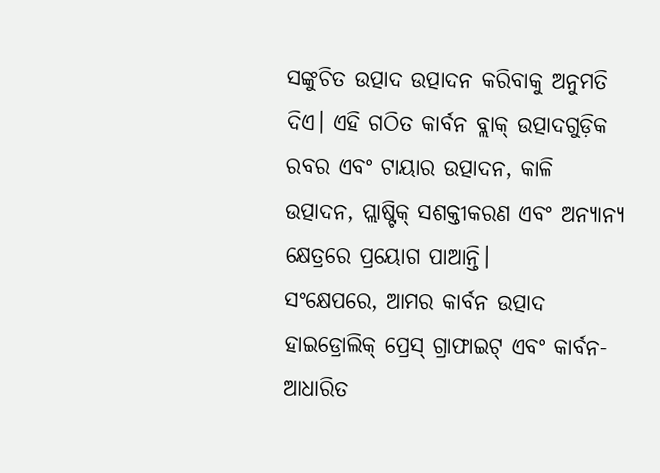ସଙ୍କୁଚିତ ଉତ୍ପାଦ ଉତ୍ପାଦନ କରିବାକୁ ଅନୁମତି ଦିଏ। ଏହି ଗଠିତ କାର୍ବନ ବ୍ଲାକ୍ ଉତ୍ପାଦଗୁଡ଼ିକ ରବର ଏବଂ ଟାୟାର ଉତ୍ପାଦନ, କାଳି ଉତ୍ପାଦନ, ପ୍ଲାଷ୍ଟିକ୍ ସଶକ୍ତୀକରଣ ଏବଂ ଅନ୍ୟାନ୍ୟ କ୍ଷେତ୍ରରେ ପ୍ରୟୋଗ ପାଆନ୍ତି।
ସଂକ୍ଷେପରେ, ଆମର କାର୍ବନ ଉତ୍ପାଦ ହାଇଡ୍ରୋଲିକ୍ ପ୍ରେସ୍ ଗ୍ରାଫାଇଟ୍ ଏବଂ କାର୍ବନ-ଆଧାରିତ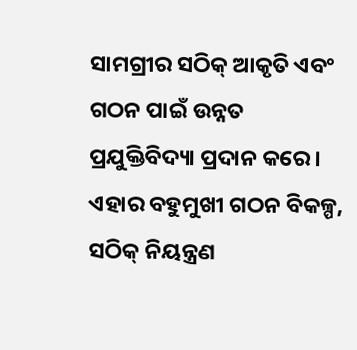ସାମଗ୍ରୀର ସଠିକ୍ ଆକୃତି ଏବଂ ଗଠନ ପାଇଁ ଉନ୍ନତ ପ୍ରଯୁକ୍ତିବିଦ୍ୟା ପ୍ରଦାନ କରେ। ଏହାର ବହୁମୁଖୀ ଗଠନ ବିକଳ୍ପ, ସଠିକ୍ ନିୟନ୍ତ୍ରଣ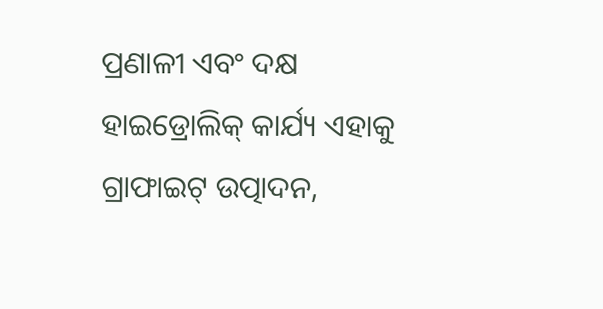ପ୍ରଣାଳୀ ଏବଂ ଦକ୍ଷ ହାଇଡ୍ରୋଲିକ୍ କାର୍ଯ୍ୟ ଏହାକୁ ଗ୍ରାଫାଇଟ୍ ଉତ୍ପାଦନ,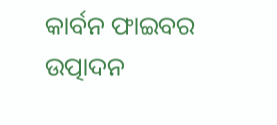କାର୍ବନ ଫାଇବର ଉତ୍ପାଦନ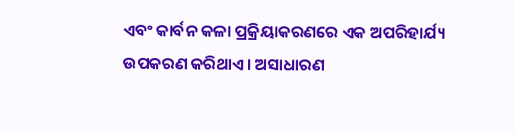ଏବଂ କାର୍ବନ କଳା ପ୍ରକ୍ରିୟାକରଣରେ ଏକ ଅପରିହାର୍ଯ୍ୟ ଉପକରଣ କରିଥାଏ। ଅସାଧାରଣ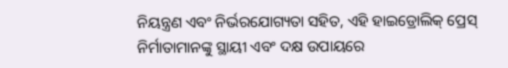ନିୟନ୍ତ୍ରଣ ଏବଂ ନିର୍ଭରଯୋଗ୍ୟତା ସହିତ, ଏହି ହାଇଡ୍ରୋଲିକ୍ ପ୍ରେସ୍ ନିର୍ମାତାମାନଙ୍କୁ ସ୍ଥାୟୀ ଏବଂ ଦକ୍ଷ ଉପାୟରେ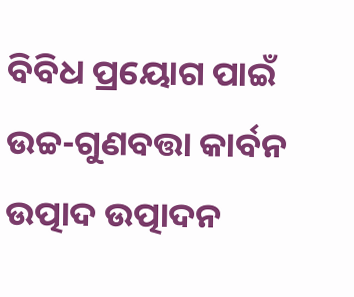ବିବିଧ ପ୍ରୟୋଗ ପାଇଁ ଉଚ୍ଚ-ଗୁଣବତ୍ତା କାର୍ବନ ଉତ୍ପାଦ ଉତ୍ପାଦନ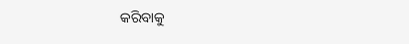କରିବାକୁ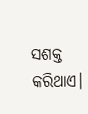ସଶକ୍ତ କରିଥାଏ।